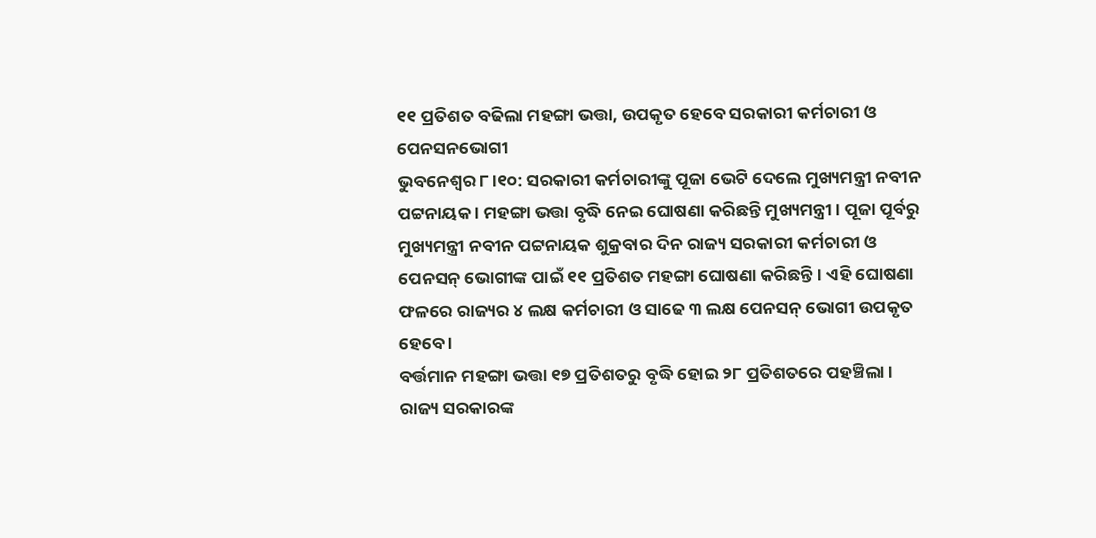୧୧ ପ୍ରତିଶତ ବଢିଲା ମହଙ୍ଗା ଭତ୍ତା, ଉପକୃତ ହେବେ ସରକାରୀ କର୍ମଚାରୀ ଓ ପେନସନଭୋଗୀ
ଭୁବନେଶ୍ବର ୮।୧୦: ସରକାରୀ କର୍ମଚାରୀଙ୍କୁ ପୂଜା ଭେଟି ଦେଲେ ମୁଖ୍ୟମନ୍ତ୍ରୀ ନବୀନ ପଟ୍ଟନାୟକ । ମହଙ୍ଗା ଭତ୍ତା ବୃଦ୍ଧି ନେଇ ଘୋଷଣା କରିଛନ୍ତି ମୁଖ୍ୟମନ୍ତ୍ରୀ । ପୂଜା ପୂର୍ବରୁ ମୁଖ୍ୟମନ୍ତ୍ରୀ ନବୀନ ପଟ୍ଟନାୟକ ଶୁକ୍ରବାର ଦିନ ରାଜ୍ୟ ସରକାରୀ କର୍ମଚାରୀ ଓ ପେନସନ୍ ଭୋଗୀଙ୍କ ପାଇଁ ୧୧ ପ୍ରତିଶତ ମହଙ୍ଗା ଘୋଷଣା କରିଛନ୍ତି। ଏହି ଘୋଷଣା ଫଳରେ ରାଜ୍ୟର ୪ ଲକ୍ଷ କର୍ମଚାରୀ ଓ ସାଢେ ୩ ଲକ୍ଷ ପେନସନ୍ ଭୋଗୀ ଉପକୃତ ହେବେ ।
ବର୍ତ୍ତମାନ ମହଙ୍ଗା ଭତ୍ତା ୧୭ ପ୍ରତିଶତରୁ ବୃଦ୍ଧି ହୋଇ ୨୮ ପ୍ରତିଶତରେ ପହଞ୍ଚିଲା । ରାଜ୍ୟ ସରକାରଙ୍କ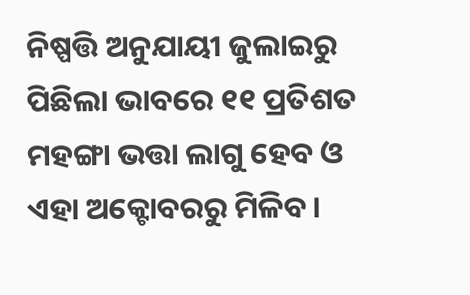ନିଷ୍ପତ୍ତି ଅନୁଯାୟୀ ଜୁଲାଇରୁ ପିଛିଲା ଭାବରେ ୧୧ ପ୍ରତିଶତ ମହଙ୍ଗା ଭତ୍ତା ଲାଗୁ ହେବ ଓ ଏହା ଅକ୍ଟୋବରରୁ ମିଳିବ ।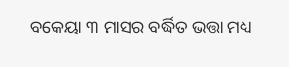ବକେୟା ୩ ମାସର ବର୍ଦ୍ଧିତ ଭତ୍ତା ମଧ୍ୟ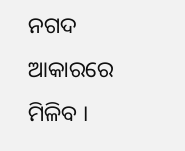ନଗଦ ଆକାରରେ ମିଳିବ ।